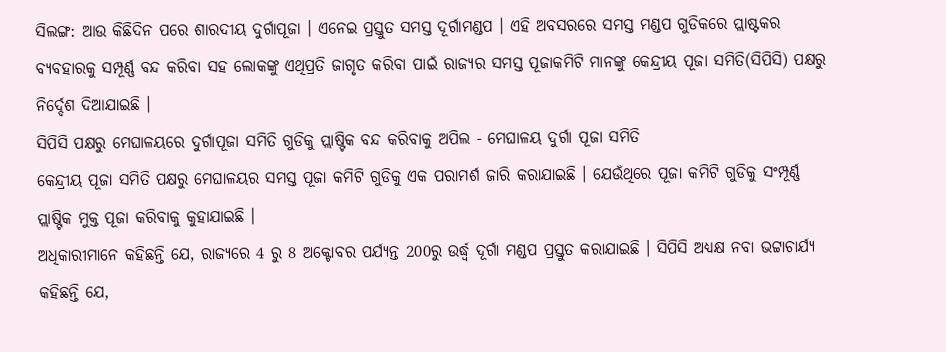ସିଲଙ୍ଗ: ଆଉ କିଛିଦିନ ପରେ ଶାରଦୀୟ ଦୁର୍ଗାପୂଜା । ଏନେଇ ପ୍ରସ୍ତୁତ ସମସ୍ତ ଦୂର୍ଗାମଣ୍ଡପ । ଏହି ଅବସରରେ ସମସ୍ତ ମଣ୍ଡପ ଗୁଡିକରେ ପ୍ଲାଷ୍ଟକର ବ୍ୟବହାରକୁ ସମ୍ପୂର୍ଣ୍ଣ ବନ୍ଦ କରିବା ସହ ଲୋକଙ୍କୁ ଏଥିପ୍ରତି ଜାଗୃତ କରିବା ପାଇଁ ରାଜ୍ୟର ସମସ୍ତ ପୂଜାକମିଟି ମାନଙ୍କୁ କେନ୍ଦ୍ରୀୟ ପୂଜା ସମିତି(ସିପିସି) ପକ୍ଷରୁ ନିର୍ଦ୍ଦେଶ ଦିଆଯାଇଛି ।
ସିପିସି ପକ୍ଷରୁ ମେଘାଳୟରେ ଦୁର୍ଗାପୂଜା ସମିତି ଗୁଡିକୁ ପ୍ଲାଷ୍ଟିକ ବନ୍ଦ କରିବାକୁ ଅପିଲ - ମେଘାଳୟ ଦୁର୍ଗା ପୂଜା ସମିତି
କେନ୍ଦ୍ରୀୟ ପୂଜା ସମିତି ପକ୍ଷରୁ ମେଘାଳୟର ସମସ୍ତ ପୂଜା କମିଟି ଗୁଡିକୁ ଏକ ପରାମର୍ଶ ଜାରି କରାଯାଇଛି । ଯେଉଁଥିରେ ପୂଜା କମିଟି ଗୁଡିକୁ ସଂମ୍ପୂର୍ଣ୍ଣ ପ୍ଲାଷ୍ଟିକ ମୁକ୍ତ ପୂଜା କରିବାକୁ କୁହାଯାଇଛି ।
ଅଧିକାରୀମାନେ କହିଛନ୍ତି ଯେ, ରାଜ୍ୟରେ 4 ରୁ 8 ଅକ୍ଟୋବର ପର୍ଯ୍ୟନ୍ତ 200ରୁ ଉର୍ଦ୍ଧ୍ବ ଦୂର୍ଗା ମଣ୍ଡପ ପ୍ରସ୍ତୁତ କରାଯାଇଛି । ସିପିସି ଅଧ୍ୟକ୍ଷ ନବା ଭଟ୍ଟାଚାର୍ଯ୍ୟ କହିଛନ୍ତି ଯେ,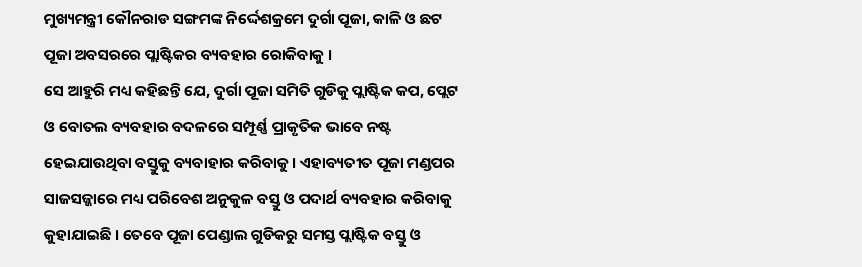ମୁଖ୍ୟମନ୍ତ୍ରୀ କୌନରାଡ ସଙ୍ଗମଙ୍କ ନିର୍ଦ୍ଦେଶକ୍ରମେ ଦୁର୍ଗା ପୂଜା, କାଳି ଓ ଛଟ ପୂଜା ଅବସରରେ ପ୍ଲାଷ୍ଟିକର ବ୍ୟବହାର ରୋକିବାକୁ ।
ସେ ଆହୁରି ମଧ୍ୟ କହିଛନ୍ତି ଯେ, ଦୁର୍ଗା ପୂଜା ସମିତି ଗୁଡିକୁ ପ୍ଲାଷ୍ଟିକ କପ, ପ୍ଲେଟ ଓ ବୋତଲ ବ୍ୟବହାର ବଦଳରେ ସମ୍ପୂର୍ଣ୍ଣ ପ୍ରାକୃତିକ ଭାବେ ନଷ୍ଟ ହେଇଯାଉଥିବା ବସ୍ତୁକୁ ବ୍ୟବାହାର କରିବାକୁ । ଏହାବ୍ୟତୀତ ପୂଜା ମଣ୍ଡପର ସାଜସଜ୍ଜାରେ ମଧ୍ୟ ପରିବେଶ ଅନୁକୁଳ ବସ୍ତୁ ଓ ପଦାର୍ଥ ବ୍ୟବହାର କରିବାକୁ କୁହାଯାଇଛି । ତେବେ ପୂଜା ପେଣ୍ଡାଲ ଗୁଡିକରୁ ସମସ୍ତ ପ୍ଲାଷ୍ଟିକ ବସ୍ତୁ ଓ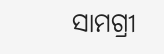ସାମଗ୍ରୀ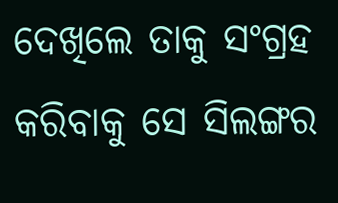ଦେଖିଲେ ତାକୁ ସଂଗ୍ରହ କରିବାକୁ ସେ ସିଲଙ୍ଗର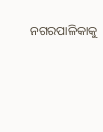ନଗରପାଳିକାକୁ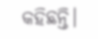କହିଛନ୍ତି।